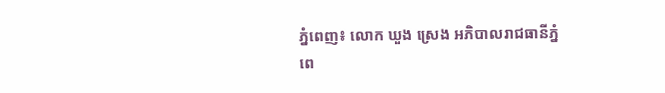ភ្នំពេញ៖ លោក ឃួង ស្រេង អភិបាលរាជធានីភ្នំពេ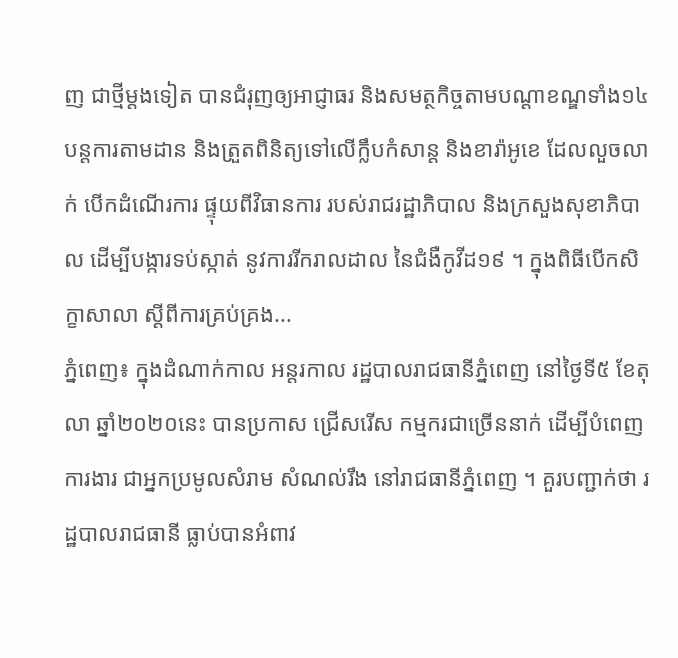ញ ជាថ្មីម្តងទៀត បានជំរុញឲ្យអាជ្ញាធរ និងសមត្ថកិច្ចតាមបណ្ដាខណ្ឌទាំង១៤ បន្តការតាមដាន និងត្រួតពិនិត្យទៅលើក្លឹបកំសាន្ត និងខារ៉ាអូខេ ដែលលួចលាក់ បើកដំណើរការ ផ្ទុយពីវិធានការ របស់រាជរដ្ឋាភិបាល និងក្រសួងសុខាភិបាល ដើម្បីបង្ការទប់ស្កាត់ នូវការរីករាលដាល នៃជំងឺកូវីដ១៩ ។ ក្នុងពិធីបើកសិក្ខាសាលា ស្ដីពីការគ្រប់គ្រង...
ភ្នំពេញ៖ ក្នុងដំណាក់កាល អន្តរកាល រដ្ឋបាលរាជធានីភ្នំពេញ នៅថ្ងៃទី៥ ខែតុលា ឆ្នាំ២០២០នេះ បានប្រកាស ជ្រើសរើស កម្មករជាច្រើននាក់ ដើម្បីបំពេញការងារ ជាអ្នកប្រមូលសំរាម សំណល់រឹង នៅរាជធានីភ្នំពេញ ។ គួរបញ្ជាក់ថា រដ្ឋបាលរាជធានី ធ្លាប់បានអំពាវ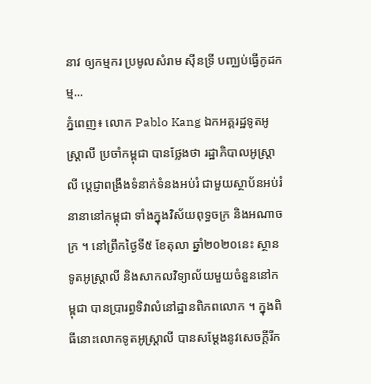នាវ ឲ្យកម្មករ ប្រមូលសំរាម ស៊ីនទ្រី បញ្ឈប់ធ្វើកូដកម្ម...
ភ្នំពេញ៖ លោក Pablo Kang ឯកអគ្គរដ្ឋទូតអូស្ត្រាលី ប្រចាំកម្ពុជា បានថ្លែងថា រដ្ឋាភិបាលអូស្ត្រាលី ប្ដេជ្ញាពង្រឹងទំនាក់ទំនងអប់រំ ជាមួយស្ថាប័នអប់រំនានានៅកម្ពុជា ទាំងក្នុងវិស័យពុទ្ធចក្រ និងអណាចក្រ ។ នៅព្រឹកថ្ងៃទី៥ ខែតុលា ឆ្នាំ២០២០នេះ ស្ថានទូតអូស្ត្រាលី និងសាកលវិទ្យាល័យមួយចំនួននៅកម្ពុជា បានប្រារព្ធទិវាលំនៅដ្ឋានពិភពលោក ។ ក្នុងពិធីនោះលោកទូតអូស្ត្រាលី បានសម្ដែងនូវសេចក្តីរីក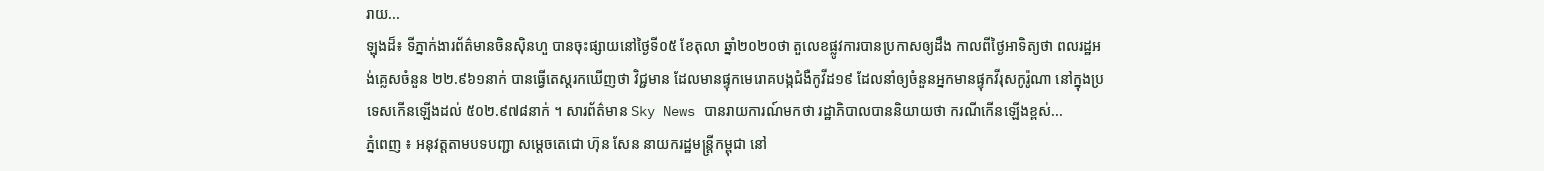រាយ...
ឡុងដ៏៖ ទីភ្នាក់ងារព័ត៌មានចិនស៊ិនហួ បានចុះផ្សាយនៅថ្ងៃទី០៥ ខែតុលា ឆ្នាំ២០២០ថា តួលេខផ្លូវការបានប្រកាសឲ្យដឹង កាលពីថ្ងៃអាទិត្យថា ពលរដ្ឋអង់គ្លេសចំនួន ២២.៩៦១នាក់ បានធ្វើតេស្តរកឃើញថា វិជ្ជមាន ដែលមានផ្ទុកមេរោគបង្កជំងឺកូវីដ១៩ ដែលនាំឲ្យចំនួនអ្នកមានផ្ទុកវីរុសកូរ៉ូណា នៅក្នុងប្រទេសកើនឡើងដល់ ៥០២.៩៧៨នាក់ ។ សារព័ត៌មាន Sky News បានរាយការណ៍មកថា រដ្ឋាភិបាលបាននិយាយថា ករណីកើនឡើងខ្ពស់...
ភ្នំពេញ ៖ អនុវត្តតាមបទបញ្ជា សម្តេចតេជោ ហ៊ុន សែន នាយករដ្ឋមន្ត្រីកម្ពុជា នៅ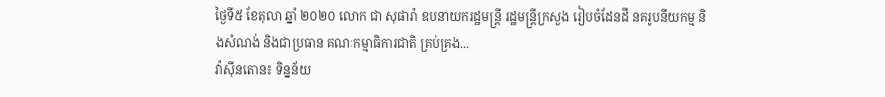ថ្ងៃទី៥ ខែតុលា ឆ្នាំ ២០២០ លោក ជា សុផារ៉ា ឧបនាយករដ្ឋមន្ត្រី រដ្ឋមន្រ្តីក្រសួង រៀបចំដែនដី នគរូបនីយកម្ម និងសំណង់ និងជាប្រធាន គណៈកម្មាធិការជាតិ គ្រប់គ្រង...
វ៉ាស៊ីនតោន៖ ទិន្នន័យ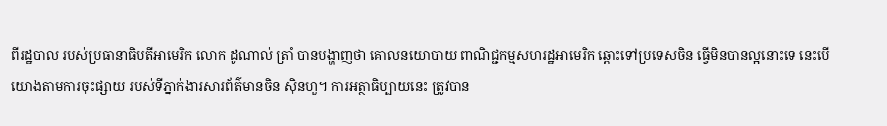ពីរដ្ឋបាល របស់ប្រធានាធិបតីអាមេរិក លោក ដូណាល់ ត្រាំ បានបង្ហាញថា គោលនយោបាយ ពាណិជ្ជកម្មសហរដ្ឋអាមេរិក ឆ្ពោះទៅប្រទេសចិន ធ្វើមិនបានល្អនោះទេ នេះបើយោងតាមការចុះផ្សាយ របស់ទីភ្នាក់ងារសារព័ត៌មានចិន ស៊ិនហួ។ ការអត្ថាធិប្បាយនេះ ត្រូវបាន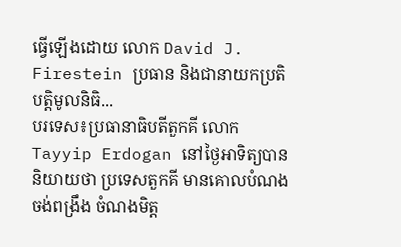ធ្វើឡើងដោយ លោក David J. Firestein ប្រធាន និងជានាយកប្រតិបត្តិមូលនិធិ...
បរទេស៖ប្រធានាធិបតីតួកគី លោក Tayyip Erdogan នៅថ្ងៃអាទិត្យបាននិយាយថា ប្រទេសតួកគី មានគោលបំណងចង់ពង្រឹង ចំណងមិត្ត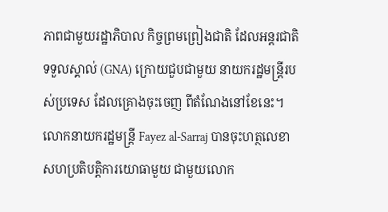ភាពជាមួយរដ្ឋាភិបាល កិច្ចព្រមព្រៀងជាតិ ដែលអន្តរជាតិទទួលស្គាល់ (GNA) ក្រោយជួបជាមួយ នាយករដ្ឋមន្ត្រីរបស់ប្រទេស ដែលគ្រោងចុះចេញ ពីតំណែងនៅខែនេះ។ លោកនាយករដ្ឋមន្ត្រី Fayez al-Sarraj បានចុះហត្ថលេខា សហប្រតិបត្តិការយោធាមួយ ជាមួយលោក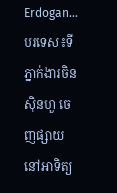Erdogan...
បរទេស៖ទីភ្នាក់ងារចិនស៊ិនហួ ចេញផ្សាយនៅអាទិត្យ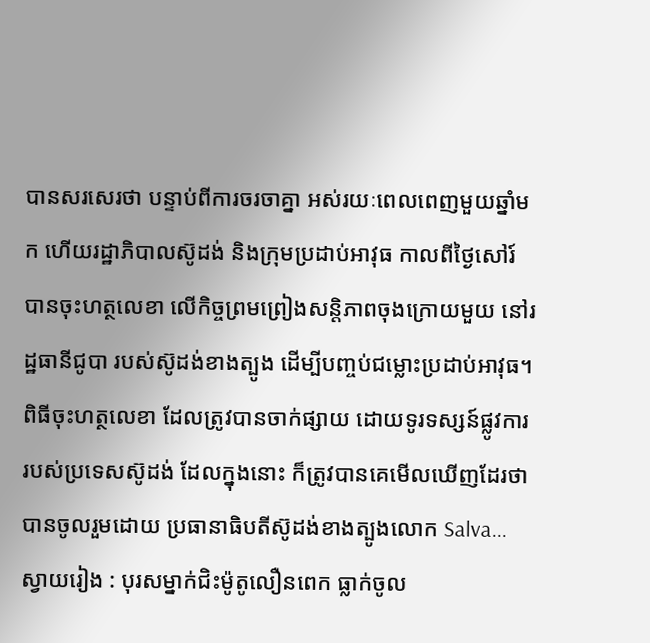បានសរសេរថា បន្ទាប់ពីការចរចាគ្នា អស់រយៈពេលពេញមួយឆ្នាំមក ហើយរដ្ឋាភិបាលស៊ូដង់ និងក្រុមប្រដាប់អាវុធ កាលពីថ្ងៃសៅរ៍ បានចុះហត្ថលេខា លើកិច្ចព្រមព្រៀងសន្តិភាពចុងក្រោយមួយ នៅរដ្ឋធានីជូបា របស់ស៊ូដង់ខាងត្បូង ដើម្បីបញ្ចប់ជម្លោះប្រដាប់អាវុធ។ ពិធីចុះហត្ថលេខា ដែលត្រូវបានចាក់ផ្សាយ ដោយទូរទស្សន៍ផ្លូវការ របស់ប្រទេសស៊ូដង់ ដែលក្នុងនោះ ក៏ត្រូវបានគេមើលឃើញដែរថា បានចូលរួមដោយ ប្រធានាធិបតីស៊ូដង់ខាងត្បូងលោក Salva...
ស្វាយរៀង : បុរសម្នាក់ជិះម៉ូតូលឿនពេក ធ្លាក់ចូល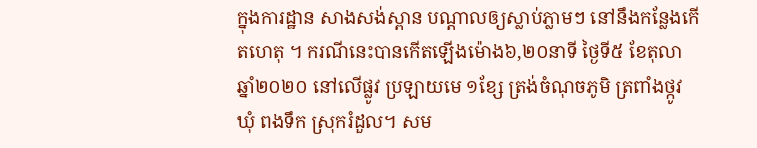ក្នុងការដ្ឋាន សាងសង់ស្ពាន បណ្ដាលឲ្យស្លាប់ភ្លាមៗ នៅនឹងកន្លែងកើតហេតុ ។ ករណីនេះបានកើតឡើងម៉ោង៦,២០នាទី ថ្ងៃទី៥ ខែតុលា ឆ្នាំ២០២០ នៅលើផ្លូវ ប្រឡាយមេ ១ខ្សែ ត្រង់ចំណុចភូមិ ត្រពាំងថ្កូវ ឃុំ ពងទឹក ស្រុករំដួល។ សម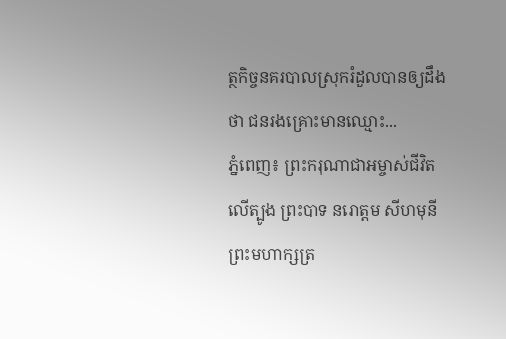ត្ថកិច្ចនគរបាលស្រុករំដួលបានឲ្យដឹងថា ជនរងគ្រោះមានឈ្មោះ...
ភ្នំពេញ៖ ព្រះករុណាជាអម្ចាស់ជីវិតលើត្បូង ព្រះបាទ នរោត្ដម សីហមុនី ព្រះមហាក្សត្រ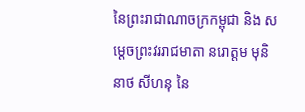នៃព្រះរាជាណាចក្រកម្ពុជា និង សម្តេចព្រះវររាជមាតា នរោត្តម មុនិនាថ សីហនុ នៃ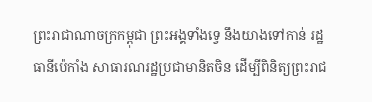ព្រះរាជាណាចក្រកម្ពុជា ព្រះអង្គទាំងទ្វេ នឹងយាងទៅកាន់ រដ្ឋធានីប៉េកាំង សាធារណរដ្ឋប្រជាមានិតចិន ដើម្បីពិនិត្យព្រះរាជ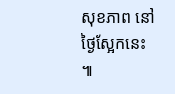សុខភាព នៅថ្ងៃស្អែកនេះ ៕